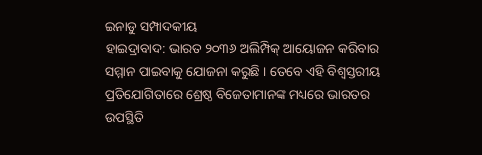ଇନାଡୁ ସମ୍ପାଦକୀୟ
ହାଇଦ୍ରାବାଦ: ଭାରତ ୨୦୩୬ ଅଲିମ୍ପିକ୍ ଆୟୋଜନ କରିବାର ସମ୍ମାନ ପାଇବାକୁ ଯୋଜନା କରୁଛି । ତେବେ ଏହି ବିଶ୍ବସ୍ତରୀୟ ପ୍ରତିଯୋଗିତାରେ ଶ୍ରେଷ୍ଠ ବିଜେତାମାନଙ୍କ ମଧ୍ୟରେ ଭାରତର ଉପସ୍ଥିତି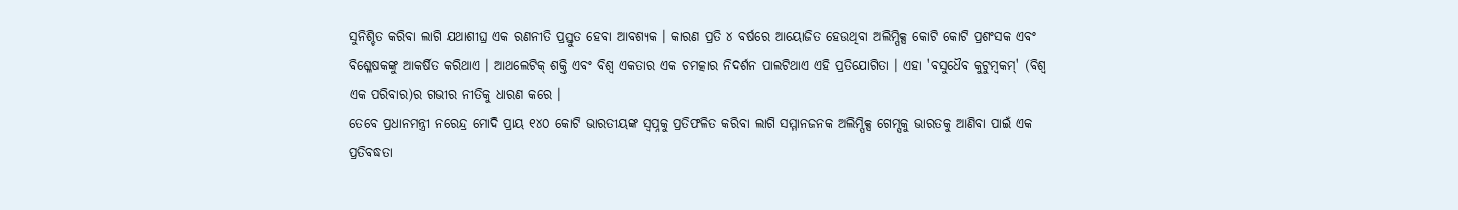ସୁନିଶ୍ଚିତ କରିବା ଲାଗି ଯଥାଶୀଘ୍ର ଏକ ରଣନୀତି ପ୍ରସ୍ତୁତ ହେବା ଆବଶ୍ୟକ । କାରଣ ପ୍ରତି ୪ ବର୍ଷରେ ଆୟୋଜିତ ହେଉଥିବା ଅଲିମ୍ପିକ୍ସ କୋଟି କୋଟି ପ୍ରଶଂସକ ଏବଂ ବିଶ୍ଳେଷକଙ୍କୁ ଆକର୍ଷିତ କରିଥାଏ । ଆଥଲେଟିକ୍ ଶକ୍ତି ଏବଂ ବିଶ୍ବ ଏକତାର ଏକ ଚମତ୍କାର ନିଦର୍ଶନ ପାଲଟିଥାଏ ଏହି ପ୍ରତିଯୋଗିତା । ଏହା 'ବସୁଧୈବ କୁଟୁମ୍ବକମ୍' (ବିଶ୍ବ ଏକ ପରିବାର)ର ଗଭୀର ନୀତିକୁ ଧାରଣ କରେ ।
ତେବେ ପ୍ରଧାନମନ୍ତ୍ରୀ ନରେନ୍ଦ୍ର ମୋଦି ପ୍ରାୟ ୧୪୦ କୋଟି ଭାରତୀୟଙ୍କ ସ୍ବପ୍ନକୁ ପ୍ରତିଫଳିତ କରିବା ଲାଗି ସମ୍ମାନଜନକ ଅଲିମ୍ପିକ୍ସ ଗେମ୍ସକୁ ଭାରତକୁ ଆଣିବା ପାଇଁ ଏକ ପ୍ରତିବଦ୍ଧତା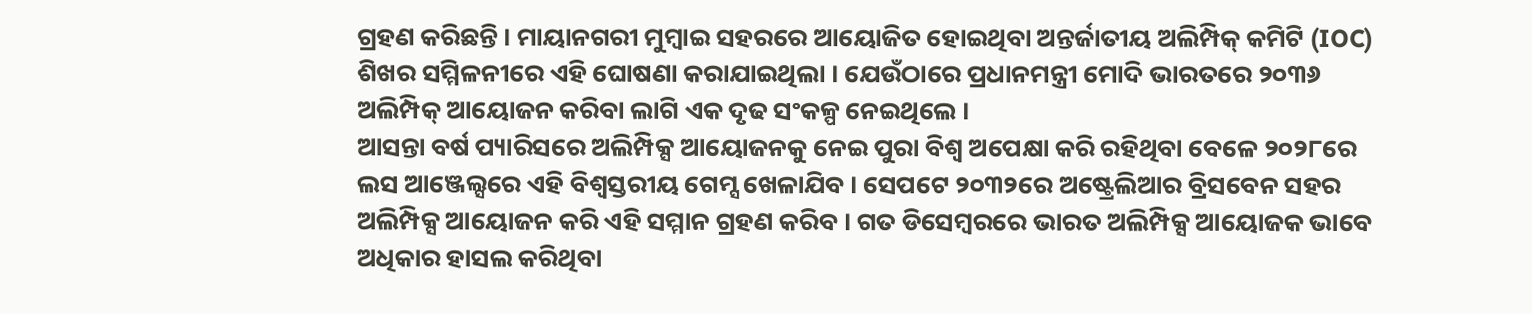ଗ୍ରହଣ କରିଛନ୍ତି । ମାୟାନଗରୀ ମୁମ୍ବାଇ ସହରରେ ଆୟୋଜିତ ହୋଇଥିବା ଅନ୍ତର୍ଜାତୀୟ ଅଲିମ୍ପିକ୍ କମିଟି (IOC) ଶିଖର ସମ୍ମିଳନୀରେ ଏହି ଘୋଷଣା କରାଯାଇଥିଲା । ଯେଉଁଠାରେ ପ୍ରଧାନମନ୍ତ୍ରୀ ମୋଦି ଭାରତରେ ୨୦୩୬ ଅଲିମ୍ପିକ୍ ଆୟୋଜନ କରିବା ଲାଗି ଏକ ଦୃଢ ସଂକଳ୍ପ ନେଇଥିଲେ ।
ଆସନ୍ତା ବର୍ଷ ପ୍ୟାରିସରେ ଅଲିମ୍ପିକ୍ସ ଆୟୋଜନକୁ ନେଇ ପୁରା ବିଶ୍ବ ଅପେକ୍ଷା କରି ରହିଥିବା ବେଳେ ୨୦୨୮ରେ ଲସ ଆଞ୍ଜେଲ୍ସରେ ଏହି ବିଶ୍ବସ୍ତରୀୟ ଗେମ୍ସ ଖେଳାଯିବ । ସେପଟେ ୨୦୩୨ରେ ଅଷ୍ଟ୍ରେଲିଆର ବ୍ରିସବେନ ସହର ଅଲିମ୍ପିକ୍ସ ଆୟୋଜନ କରି ଏହି ସମ୍ମାନ ଗ୍ରହଣ କରିବ । ଗତ ଡିସେମ୍ବରରେ ଭାରତ ଅଲିମ୍ପିକ୍ସ ଆୟୋଜକ ଭାବେ ଅଧିକାର ହାସଲ କରିଥିବା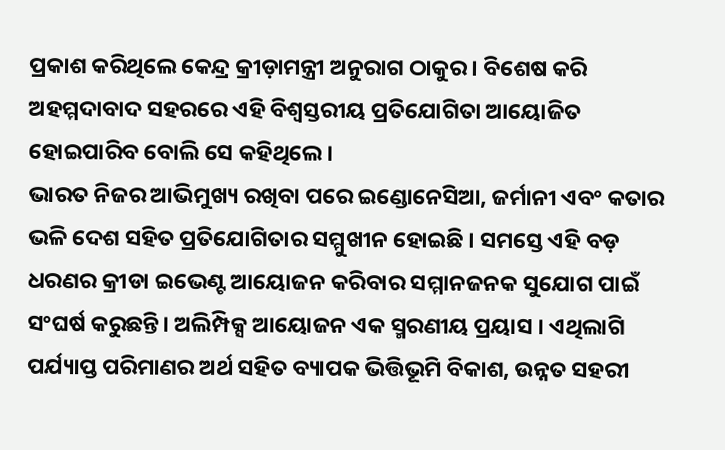ପ୍ରକାଶ କରିଥିଲେ କେନ୍ଦ୍ର କ୍ରୀଡ଼ାମନ୍ତ୍ରୀ ଅନୁରାଗ ଠାକୁର । ବିଶେଷ କରି ଅହମ୍ମଦାବାଦ ସହରରେ ଏହି ବିଶ୍ବସ୍ତରୀୟ ପ୍ରତିଯୋଗିତା ଆୟୋଜିତ ହୋଇପାରିବ ବୋଲି ସେ କହିଥିଲେ ।
ଭାରତ ନିଜର ଆଭିମୁଖ୍ୟ ରଖିବା ପରେ ଇଣ୍ଡୋନେସିଆ, ଜର୍ମାନୀ ଏବଂ କତାର ଭଳି ଦେଶ ସହିତ ପ୍ରତିଯୋଗିତାର ସମ୍ମୁଖୀନ ହୋଇଛି । ସମସ୍ତେ ଏହି ବଡ଼ ଧରଣର କ୍ରୀଡା ଇଭେଣ୍ଟ ଆୟୋଜନ କରିବାର ସମ୍ମାନଜନକ ସୁଯୋଗ ପାଇଁ ସଂଘର୍ଷ କରୁଛନ୍ତି। ଅଲିମ୍ପିକ୍ସ ଆୟୋଜନ ଏକ ସ୍ମରଣୀୟ ପ୍ରୟାସ । ଏଥିଲାଗି ପର୍ଯ୍ୟାପ୍ତ ପରିମାଣର ଅର୍ଥ ସହିତ ବ୍ୟାପକ ଭିତ୍ତିଭୂମି ବିକାଶ, ଉନ୍ନତ ସହରୀ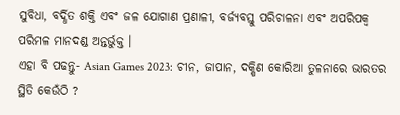ସୁବିଧା, ବର୍ଦ୍ଧିତ ଶକ୍ତି ଏବଂ ଜଳ ଯୋଗାଣ ପ୍ରଣାଳୀ, ବର୍ଜ୍ୟବସ୍ତୁ ପରିଚାଳନା ଏବଂ ଅପରିପକ୍ବ ପରିମଳ ମାନଦଣ୍ଡ ଅନ୍ତର୍ଭୁକ୍ତ ।
ଏହା ବି ପଢନ୍ତୁ- Asian Games 2023: ଚୀନ, ଜାପାନ, ଦକ୍ଷିଣ କୋରିଆ ତୁଳନାରେ ଭାରତର ସ୍ଥିତି କେଉଁଠି ?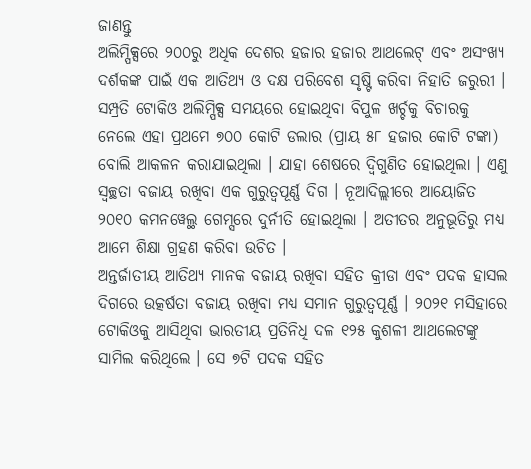ଜାଣନ୍ତୁ
ଅଲିମ୍ପିକ୍ସରେ ୨୦୦ରୁ ଅଧିକ ଦେଶର ହଜାର ହଜାର ଆଥଲେଟ୍ ଏବଂ ଅସଂଖ୍ୟ ଦର୍ଶକଙ୍କ ପାଇଁ ଏକ ଆତିଥ୍ୟ ଓ ଦକ୍ଷ ପରିବେଶ ସୃଷ୍ଟି କରିବା ନିହାତି ଜରୁରୀ । ସମ୍ପ୍ରତି ଟୋକିଓ ଅଲିମ୍ପିକ୍ସ ସମୟରେ ହୋଇଥିବା ବିପୁଳ ଖର୍ଚ୍ଚକୁ ବିଚାରକୁ ନେଲେ ଏହା ପ୍ରଥମେ ୭୦୦ କୋଟି ଡଲାର (ପ୍ରାୟ ୫୮ ହଜାର କୋଟି ଟଙ୍କା) ବୋଲି ଆକଳନ କରାଯାଇଥିଲା । ଯାହା ଶେଷରେ ଦ୍ବିଗୁଣିତ ହୋଇଥିଲା । ଏଣୁ ସ୍ବଚ୍ଛତା ବଜାୟ ରଖିବା ଏକ ଗୁରୁତ୍ବପୂର୍ଣ୍ଣ ଦିଗ । ନୂଆଦିଲ୍ଲୀରେ ଆୟୋଜିତ ୨୦୧୦ କମନୱେଲ୍ଥ ଗେମ୍ସରେ ଦୁର୍ନୀତି ହୋଇଥିଲା । ଅତୀତର ଅନୁଭୂତିରୁ ମଧ୍ୟ ଆମେ ଶିକ୍ଷା ଗ୍ରହଣ କରିବା ଉଚିତ ।
ଅନ୍ତର୍ଜାତୀୟ ଆତିଥ୍ୟ ମାନକ ବଜାୟ ରଖିବା ସହିତ କ୍ରୀଡା ଏବଂ ପଦକ ହାସଲ ଦିଗରେ ଉତ୍କର୍ଷତା ବଜାୟ ରଖିବା ମଧ୍ୟ ସମାନ ଗୁରୁତ୍ବପୂର୍ଣ୍ଣ । ୨୦୨୧ ମସିହାରେ ଟୋକିଓକୁ ଆସିଥିବା ଭାରତୀୟ ପ୍ରତିନିଧି ଦଳ ୧୨୫ କୁଶଳୀ ଆଥଲେଟଙ୍କୁ ସାମିଲ କରିଥିଲେ । ସେ ୭ଟି ପଦକ ସହିତ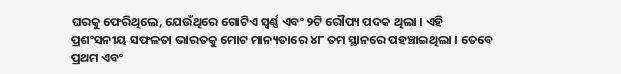ଘରକୁ ଫେରିଥିଲେ, ଯେଉଁଥିରେ ଗୋଟିଏ ସ୍ବର୍ଣ୍ଣ ଏବଂ ୨ଟି ରୌପ୍ୟ ପଦକ ଥିଲା । ଏହି ପ୍ରଶଂସନୀୟ ସଫଳତା ଭାରତକୁ ମୋଟ ମାନ୍ୟତାରେ ୪୮ ତମ ସ୍ଥାନରେ ପହଞ୍ଚାଇଥିଲା । ତେବେ ପ୍ରଥମ ଏବଂ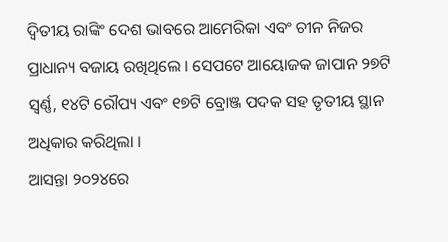ଦ୍ବିତୀୟ ରାଙ୍କିଂ ଦେଶ ଭାବରେ ଆମେରିକା ଏବଂ ଚୀନ ନିଜର ପ୍ରାଧାନ୍ୟ ବଜାୟ ରଖିଥିଲେ । ସେପଟେ ଆୟୋଜକ ଜାପାନ ୨୭ଟି ସ୍ବର୍ଣ୍ଣ, ୧୪ଟି ରୌପ୍ୟ ଏବଂ ୧୭ଟି ବ୍ରୋଞ୍ଜ ପଦକ ସହ ତୃତୀୟ ସ୍ଥାନ ଅଧିକାର କରିଥିଲା ।
ଆସନ୍ତା ୨୦୨୪ରେ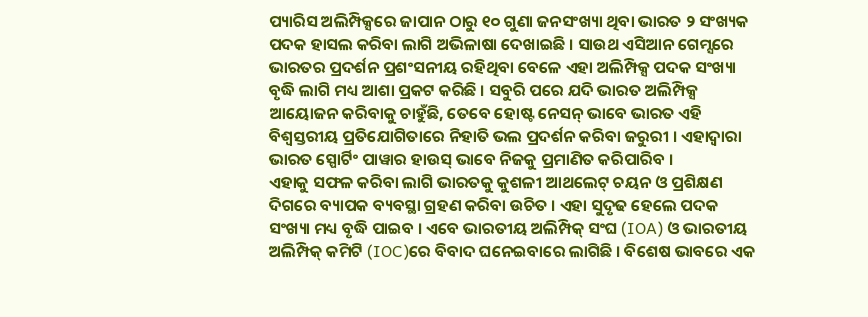ପ୍ୟାରିସ ଅଲିମ୍ପିକ୍ସରେ ଜାପାନ ଠାରୁ ୧୦ ଗୁଣା ଜନସଂଖ୍ୟା ଥିବା ଭାରତ ୨ ସଂଖ୍ୟକ ପଦକ ହାସଲ କରିବା ଲାଗି ଅଭିଳାଷା ଦେଖାଇଛି । ସାଉଥ ଏସିଆନ ଗେମ୍ସରେ ଭାରତର ପ୍ରଦର୍ଶନ ପ୍ରଶଂସନୀୟ ରହିଥିବା ବେଳେ ଏହା ଅଲିମ୍ପିକ୍ସ ପଦକ ସଂଖ୍ୟା ବୃଦ୍ଧି ଲାଗି ମଧ୍ୟ ଆଶା ପ୍ରକଟ କରିଛି । ସବୁରି ପରେ ଯଦି ଭାରତ ଅଲିମ୍ପିକ୍ସ ଆୟୋଜନ କରିବାକୁ ଚାହୁଁଛି, ତେବେ ହୋଷ୍ଟ ନେସନ୍ ଭାବେ ଭାରତ ଏହି ବିଶ୍ବସ୍ତରୀୟ ପ୍ରତିଯୋଗିତାରେ ନିହାତି ଭଲ ପ୍ରଦର୍ଶନ କରିବା ଜରୁରୀ । ଏହାଦ୍ବାରା ଭାରତ ସ୍ପୋର୍ଟିଂ ପାୱାର ହାଉସ୍ ଭାବେ ନିଜକୁ ପ୍ରମାଣିତ କରିପାରିବ ।
ଏହାକୁ ସଫଳ କରିବା ଲାଗି ଭାରତକୁ କୁଶଳୀ ଆଥଲେଟ୍ ଚୟନ ଓ ପ୍ରଶିକ୍ଷଣ ଦିଗରେ ବ୍ୟାପକ ବ୍ୟବସ୍ଥା ଗ୍ରହଣ କରିବା ଉଚିତ । ଏହା ସୁଦୃଢ ହେଲେ ପଦକ ସଂଖ୍ୟା ମଧ୍ୟ ବୃଦ୍ଧି ପାଇବ । ଏବେ ଭାରତୀୟ ଅଲିମ୍ପିକ୍ ସଂଘ (IOA) ଓ ଭାରତୀୟ ଅଲିମ୍ପିକ୍ କମିଟି (IOC)ରେ ବିବାଦ ଘନେଇବାରେ ଲାଗିଛି । ବିଶେଷ ଭାବରେ ଏକ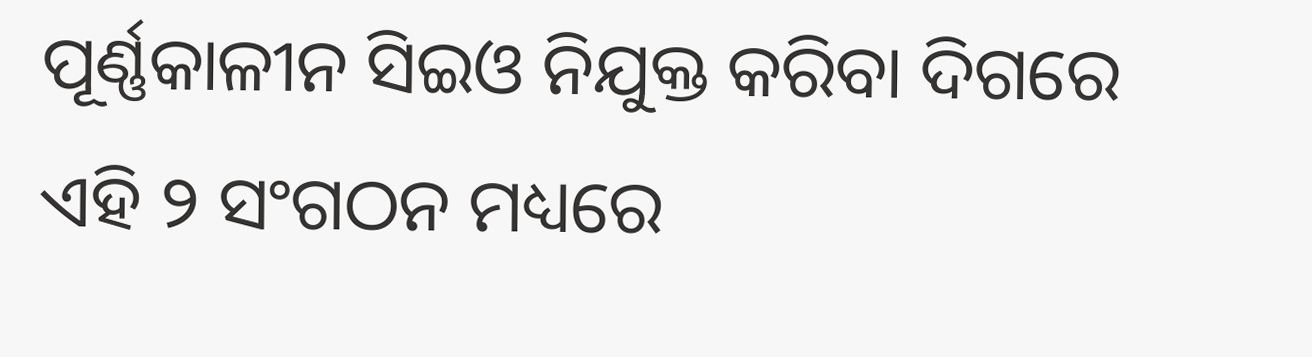ପୂର୍ଣ୍ଣକାଳୀନ ସିଇଓ ନିଯୁକ୍ତ କରିବା ଦିଗରେ ଏହି ୨ ସଂଗଠନ ମଧ୍ୟରେ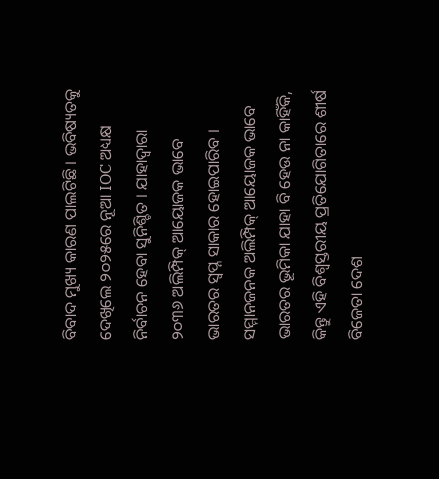ବିବାଦ ମୁଖ୍ୟ କାରଣ ପାଲଟିଛି । ଭବିଷ୍ୟତକୁ ଦେଖିଲେ ୨୦୨୫ରେ ନୂଆ IOC ଅଧ୍ୟକ୍ଷ ନିର୍ବାଚନ ହେବା ସୁନିଶ୍ଚିତ । ଯାହାଦ୍ବାରା ୨୦୩୬ ଅଲିମ୍ପିକ୍ ଆୟୋଜକ ଭାବେ ଭାରତର ସ୍ବପ୍ନ ସାକାର ହୋଇପାରିବ ।
ସମ୍ମାନଜନକ ଅଲିମ୍ପିକ୍ ଆୟୋଜକ ଭାବେ ଭାରତର ଭୂମିକା ଯାହା ବି ହେଉ ନା କାହିଁକି, କିନ୍ତୁ ଏହି ବିଶ୍ବସ୍ତରୀୟ ପ୍ରତିଯୋଗିତାରେ ଶୀର୍ଷ ବିଜେତା ଦେଶ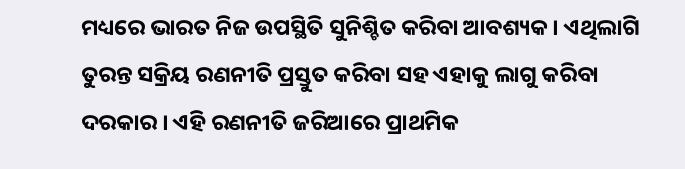ମଧ୍ୟରେ ଭାରତ ନିଜ ଉପସ୍ଥିତି ସୁନିଶ୍ଚିତ କରିବା ଆବଶ୍ୟକ । ଏଥିଲାଗି ତୁରନ୍ତ ସକ୍ରିୟ ରଣନୀତି ପ୍ରସ୍ତୁତ କରିବା ସହ ଏହାକୁ ଲାଗୁ କରିବା ଦରକାର । ଏହି ରଣନୀତି ଜରିଆରେ ପ୍ରାଥମିକ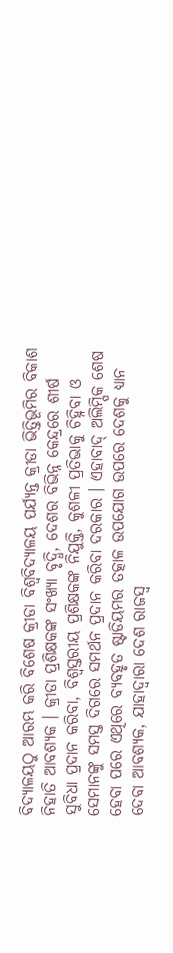ବିଦ୍ୟାଳୟଠୁ ଆରମ୍ଭ କରି ବିଶେଷ କ୍ରୀଡା ବିଶ୍ବବିଦ୍ୟାଳୟ ପର୍ଯ୍ୟନ୍ତ କ୍ରୀଡା ଭିତ୍ତିଭୂମିର ବିକାଶ ନିହାତି ଆବଶ୍ୟକ । କ୍ରୀଡା ପ୍ରଶିକ୍ଷକଙ୍କ ସଂଖ୍ୟା ବୃଦ୍ଧି, ଦେଶର ବିଭିନ୍ନ କେନ୍ଦ୍ରରେ ଶୀର୍ଷ ସୁବିଧା ପ୍ରଦାନ କରିବା, ବିଶ୍ବସ୍ତରୀୟ ପ୍ରଶିକ୍ଷକଙ୍କ ନିଯୁକ୍ତି, କୁଶଳୀ ପ୍ରତିଭାକୁ ଚିହ୍ନିବା ଓ ସେମାନଙ୍କୁ ସମସ୍ତ ଦିଗରେ ସମର୍ଥନ ପ୍ରଦାନ କରିବା ଦରକାର । ଏହାବାଦ୍ ଅଲିମ୍ପିକ ଶେଷ ହେବା ପରେ ଏଥିରେ ବ୍ୟବହୃତ ଷ୍ଟାଡିୟମର ତତ୍କାଳ ଉପଯୋଗ ଉପରେ ଦେଶକୁ ଧ୍ୟାନ ଦେବା ଆବଶ୍ୟକ, ଯାହାଦ୍ବାରା ଦେଶ ରାଜସ୍ବ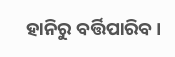ହାନିରୁ ବର୍ତ୍ତିପାରିବ ।